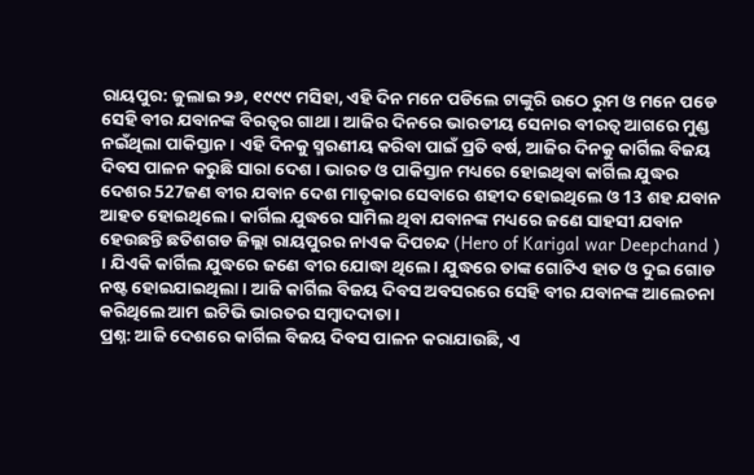ରାୟପୁର: ଜୁଲାଇ ୨୬, ୧୯୯୯ ମସିହା, ଏହି ଦିନ ମନେ ପଡିଲେ ଟାଙ୍କୁରି ଉଠେ ରୁମ ଓ ମନେ ପଡେ ସେହି ବୀର ଯବାନଙ୍କ ବିରତ୍ବର ଗାଥା । ଆଜିର ଦିନରେ ଭାରତୀୟ ସେନାର ବୀରତ୍ବ ଆଗରେ ମୁଣ୍ଡ ନଇଁଥିଲା ପାକିସ୍ତାନ । ଏହି ଦିନକୁ ସ୍ମରଣୀୟ କରିବା ପାଇଁ ପ୍ରତି ବର୍ଷ, ଆଜିର ଦିନକୁ କାର୍ଗିଲ ବିଜୟ ଦିବସ ପାଳନ କରୁଛି ସାରା ଦେଶ । ଭାରତ ଓ ପାକିସ୍ତାନ ମଧ୍ୟରେ ହୋଇଥିବା କାର୍ଗିଲ ଯୁଦ୍ଧର ଦେଶର 527ଜଣ ବୀର ଯବାନ ଦେଶ ମାତୃକାର ସେବାରେ ଶହୀଦ ହୋଇଥିଲେ ଓ 13 ଶହ ଯବାନ ଆହତ ହୋଇଥିଲେ । କାର୍ଗିଲ ଯୁଦ୍ଧରେ ସାମିଲ ଥିବା ଯବାନଙ୍କ ମଧ୍ୟରେ ଜଣେ ସାହସୀ ଯବାନ ହେଉଛନ୍ତି ଛତିଶଗଡ ଜିଲ୍ଲା ରାୟପୁରର ନାଏକ ଦିପଚନ୍ଦ (Hero of Karigal war Deepchand ) । ଯିଏକି କାର୍ଗିଲ ଯୁଦ୍ଧରେ ଜଣେ ବୀର ଯୋଦ୍ଧା ଥିଲେ । ଯୁଦ୍ଧରେ ତାଙ୍କ ଗୋଟିଏ ହାତ ଓ ଦୁଇ ଗୋଡ ନଷ୍ଟ ହୋଇଯାଇଥିଲା । ଆଜି କାର୍ଗିଲ ବିଜୟ ଦିବସ ଅବସରରେ ସେହି ବୀର ଯବାନଙ୍କ ଆଲେଚନା କରିଥିଲେ ଆମ ଇଟିଭି ଭାରତର ସମ୍ବାଦଦାତା ।
ପ୍ରଶ୍ନ: ଆଜି ଦେଶରେ କାର୍ଗିଲ ବିଜୟ ଦିବସ ପାଳନ କରାଯାଉଛି, ଏ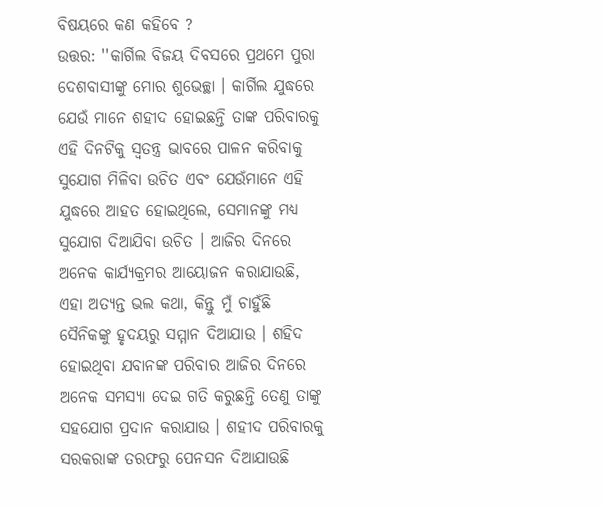ବିଷୟରେ କଣ କହିବେ ?
ଉତ୍ତର: ''କାର୍ଗିଲ ବିଜୟ ଦିବସରେ ପ୍ରଥମେ ପୁରା ଦେଶବାସୀଙ୍କୁ ମୋର ଶୁଭେଚ୍ଛା । କାର୍ଗିଲ ଯୁଦ୍ଧରେ ଯେଉଁ ମାନେ ଶହୀଦ ହୋଇଛନ୍ତି ତାଙ୍କ ପରିବାରକୁ ଏହି ଦିନଟିକୁ ସ୍ବତନ୍ତ୍ର ଭାବରେ ପାଳନ କରିବାକୁ ସୁଯୋଗ ମିଳିବା ଉଚିତ ଏବଂ ଯେଉଁମାନେ ଏହି ଯୁଦ୍ଧରେ ଆହତ ହୋଇଥିଲେ, ସେମାନଙ୍କୁ ମଧ୍ୟ ସୁଯୋଗ ଦିଆଯିବା ଉଚିତ । ଆଜିର ଦିନରେ ଅନେକ କାର୍ଯ୍ୟକ୍ରମର ଆୟୋଜନ କରାଯାଉଛି, ଏହା ଅତ୍ୟନ୍ତ ଭଲ କଥା, କିନ୍ତୁ ମୁଁ ଚାହୁଁଛି ସୈନିକଙ୍କୁ ହୃଦୟରୁ ସମ୍ମାନ ଦିଆଯାଉ । ଶହିଦ ହୋଇଥିବା ଯବାନଙ୍କ ପରିବାର ଆଜିର ଦିନରେ ଅନେକ ସମସ୍ୟା ଦେଇ ଗତି କରୁଛନ୍ତି ତେଣୁ ତାଙ୍କୁ ସହଯୋଗ ପ୍ରଦାନ କରାଯାଉ । ଶହୀଦ ପରିବାରକୁ ସରକରାଙ୍କ ତରଫରୁ ପେନସନ ଦିଆଯାଉଛି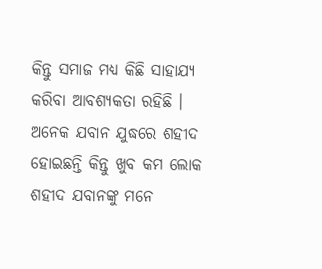କିନ୍ତୁ ସମାଜ ମଧ୍ୟ କିଛି ସାହାଯ୍ୟ କରିବା ଆବଶ୍ୟକତା ରହିଛି । ଅନେକ ଯବାନ ଯୁଦ୍ଧରେ ଶହୀଦ ହୋଇଛନ୍ତି କିନ୍ତୁ ଖୁବ କମ ଲୋକ ଶହୀଦ ଯବାନଙ୍କୁ ମନେ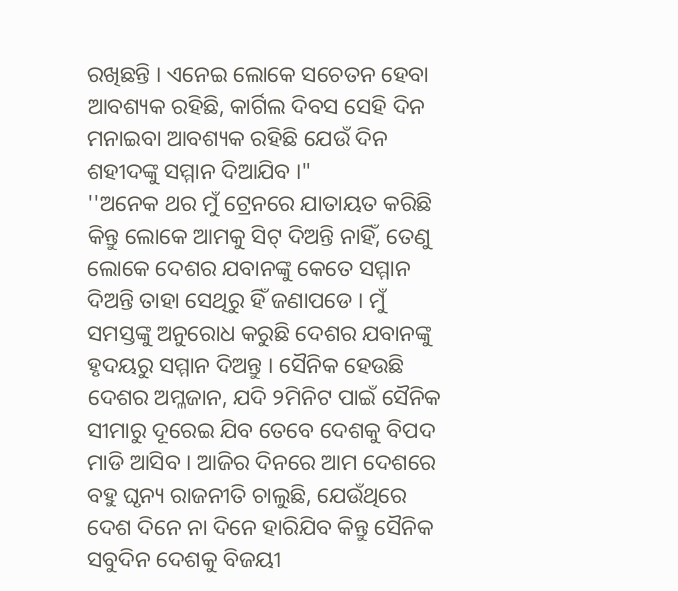ରଖିଛନ୍ତି । ଏନେଇ ଲୋକେ ସଚେତନ ହେବା ଆବଶ୍ୟକ ରହିଛି, କାର୍ଗିଲ ଦିବସ ସେହି ଦିନ ମନାଇବା ଆବଶ୍ୟକ ରହିଛି ଯେଉଁ ଦିନ ଶହୀଦଙ୍କୁ ସମ୍ମାନ ଦିଆଯିବ ।"
''ଅନେକ ଥର ମୁଁ ଟ୍ରେନରେ ଯାତାୟତ କରିଛି କିନ୍ତୁ ଲୋକେ ଆମକୁ ସିଟ୍ ଦିଅନ୍ତି ନାହିଁ, ତେଣୁ ଲୋକେ ଦେଶର ଯବାନଙ୍କୁ କେତେ ସମ୍ମାନ ଦିଅନ୍ତି ତାହା ସେଥିରୁ ହିଁ ଜଣାପଡେ । ମୁଁ ସମସ୍ତଙ୍କୁ ଅନୁରୋଧ କରୁଛି ଦେଶର ଯବାନଙ୍କୁ ହୃଦୟରୁ ସମ୍ମାନ ଦିଅନ୍ତୁ । ସୈନିକ ହେଉଛି ଦେଶର ଅମ୍ଳଜାନ, ଯଦି ୨ମିନିଟ ପାଇଁ ସୈନିକ ସୀମାରୁ ଦୂରେଇ ଯିବ ତେବେ ଦେଶକୁ ବିପଦ ମାଡି ଆସିବ । ଆଜିର ଦିନରେ ଆମ ଦେଶରେ ବହୁ ଘୃନ୍ୟ ରାଜନୀତି ଚାଲୁଛି, ଯେଉଁଥିରେ ଦେଶ ଦିନେ ନା ଦିନେ ହାରିଯିବ କିନ୍ତୁ ସୈନିକ ସବୁଦିନ ଦେଶକୁ ବିଜୟୀ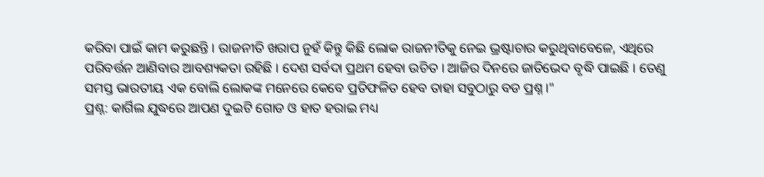କରିବା ପାଇଁ କାମ କରୁଛନ୍ତି । ରାଜନୀତି ଖରାପ ନୁହଁ କିନ୍ତୁ କିଛି ଲୋକ ରାଜନୀତିକୁ ନେଇ ଭ୍ରଷ୍ଟାଚାର କରୁଥିବାବେଳେ, ଏଥିରେ ପରିବର୍ତ୍ତନ ଆଣିବାର ଆବଶ୍ୟକତା ରହିଛି । ଦେଶ ସର୍ବଦା ପ୍ରଥମ ହେବା ଉଚିତ । ଆଜିର ଦିନରେ ଜାତିଭେଦ ବୃଦ୍ଧି ପାଇଛି । ତେଣୁ ସମସ୍ତ ଭାରତୀୟ ଏକ ବୋଲି ଲୋକଙ୍କ ମନେରେ କେବେ ପ୍ରତିଫଳିତ ହେବ ତାହା ସବୁଠାରୁ ବଡ ପ୍ରଶ୍ନ ।"
ପ୍ରଶ୍ନ: କାର୍ଗିଲ ଯୁଦ୍ଧରେ ଆପଣ ଦୁଇଟି ଗୋଡ ଓ ହାତ ହରାଇ ମଧ୍ୟ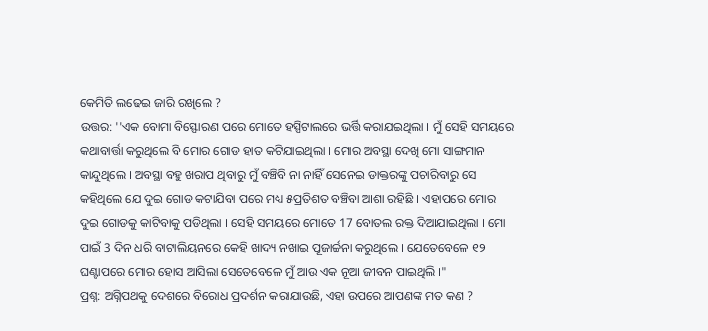କେମିତି ଲଢେଇ ଜାରି ରଖିଲେ ?
ଉତ୍ତର: ''ଏକ ବୋମା ବିସ୍ଫୋରଣ ପରେ ମୋତେ ହସ୍ପିଟାଲରେ ଭର୍ତ୍ତି କରାଯଇଥିଲା । ମୁଁ ସେହି ସମୟରେ କଥାବାର୍ତ୍ତା କରୁଥିଲେ ବି ମୋର ଗୋଡ ହାତ କଟିଯାଇଥିଲା । ମୋର ଅବସ୍ଥା ଦେଖି ମୋ ସାଙ୍ଗମାନ କାନ୍ଦୁଥିଲେ । ଅବସ୍ଥା ବହୁ ଖରାପ ଥିବାରୁ ମୁଁ ବଞ୍ଚିବି ନା ନାହିଁ ସେନେଇ ଡାକ୍ତରଙ୍କୁ ପଚାରିବାରୁ ସେ କହିଥିଲେ ଯେ ଦୁଇ ଗୋଡ କଟାଯିବା ପରେ ମଧ୍ୟ ୫ପ୍ରତିଶତ ବଞ୍ଚିବା ଆଶା ରହିଛି । ଏହାପରେ ମୋର ଦୁଇ ଗୋଡକୁ କାଟିବାକୁ ପଡିଥିଲା । ସେହି ସମୟରେ ମୋତେ 17 ବୋତଲ ରକ୍ତ ଦିଆଯାଇଥିଲା । ମୋ ପାଇଁ 3 ଦିନ ଧରି ବାଟାଲିୟନରେ କେହି ଖାଦ୍ୟ ନଖାଇ ପୂଜାର୍ଚ୍ଚନା କରୁଥିଲେ । ଯେତେବେଳେ ୧୨ ଘଣ୍ଟାପରେ ମୋର ହୋସ ଆସିଲା ସେତେବେଳେ ମୁଁ ଆଉ ଏକ ନୂଆ ଜୀବନ ପାଇଥିଲି ।"
ପ୍ରଶ୍ନ: ଅଗ୍ନିପଥକୁ ଦେଶରେ ବିରୋଧ ପ୍ରଦର୍ଶନ କରାଯାଉଛି, ଏହା ଉପରେ ଆପଣଙ୍କ ମତ କଣ ?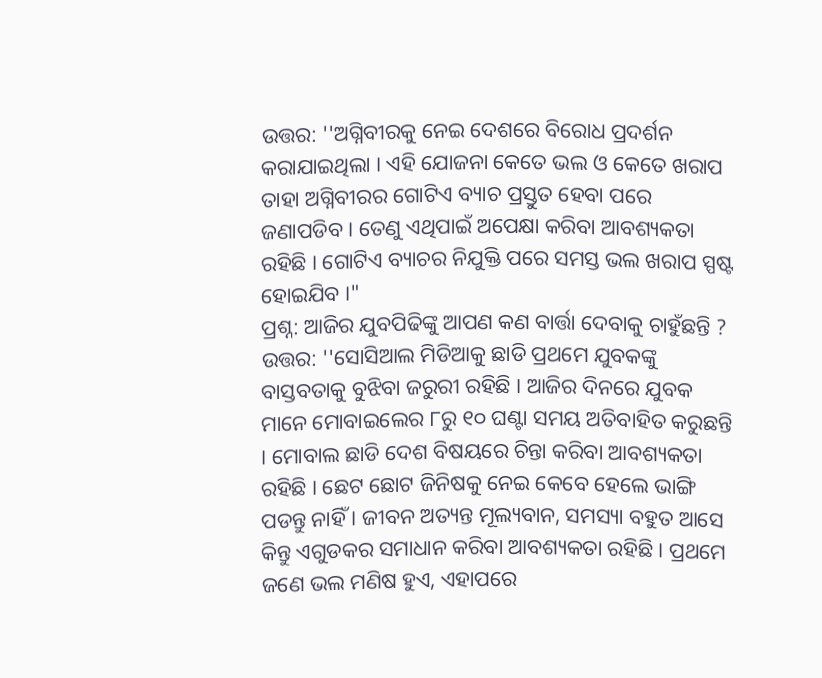ଉତ୍ତର: ''ଅଗ୍ନିବୀରକୁ ନେଇ ଦେଶରେ ବିରୋଧ ପ୍ରଦର୍ଶନ କରାଯାଇଥିଲା । ଏହି ଯୋଜନା କେତେ ଭଲ ଓ କେତେ ଖରାପ ତାହା ଅଗ୍ନିବୀରର ଗୋଟିଏ ବ୍ୟାଚ ପ୍ରସ୍ତୁତ ହେବା ପରେ ଜଣାପଡିବ । ତେଣୁ ଏଥିପାଇଁ ଅପେକ୍ଷା କରିବା ଆବଶ୍ୟକତା ରହିଛି । ଗୋଟିଏ ବ୍ୟାଚର ନିଯୁକ୍ତି ପରେ ସମସ୍ତ ଭଲ ଖରାପ ସ୍ପଷ୍ଟ ହୋଇଯିବ ।"
ପ୍ରଶ୍ନ: ଆଜିର ଯୁବପିଢିଙ୍କୁ ଆପଣ କଣ ବାର୍ତ୍ତା ଦେବାକୁ ଚାହୁଁଛନ୍ତି ?
ଉତ୍ତର: ''ସୋସିଆଲ ମିଡିଆକୁ ଛାଡି ପ୍ରଥମେ ଯୁବକଙ୍କୁ ବାସ୍ତବତାକୁ ବୁଝିବା ଜରୁରୀ ରହିଛି । ଆଜିର ଦିନରେ ଯୁବକ ମାନେ ମୋବାଇଲେର ୮ରୁ ୧୦ ଘଣ୍ଟା ସମୟ ଅତିବାହିତ କରୁଛନ୍ତି । ମୋବାଲ ଛାଡି ଦେଶ ବିଷୟରେ ଚିନ୍ତା କରିବା ଆବଶ୍ୟକତା ରହିଛି । ଛେଟ ଛୋଟ ଜିନିଷକୁ ନେଇ କେବେ ହେଲେ ଭାଙ୍ଗି ପଡନ୍ତୁ ନାହିଁ । ଜୀବନ ଅତ୍ୟନ୍ତ ମୂଲ୍ୟବାନ, ସମସ୍ୟା ବହୁତ ଆସେ କିନ୍ତୁ ଏଗୁଡକର ସମାଧାନ କରିବା ଆବଶ୍ୟକତା ରହିଛି । ପ୍ରଥମେ ଜଣେ ଭଲ ମଣିଷ ହୁଏ, ଏହାପରେ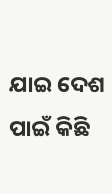ଯାଇ ଦେଶ ପାଇଁ କିଛି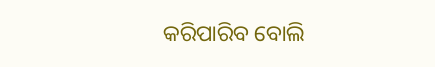କରିପାରିବ ବୋଲି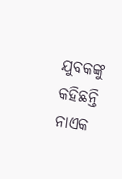ଯୁବକଙ୍କୁ କହିଛନ୍ତି ନାଏକ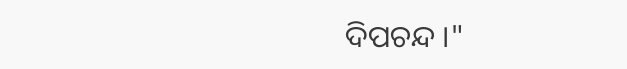ଦିପଚନ୍ଦ ।"